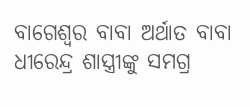ବାଗେଶ୍ୱର ବାବା ଅର୍ଥାତ ବାବା ଧୀରେନ୍ଦ୍ର ଶାସ୍ତ୍ରୀଙ୍କୁ ସମଗ୍ର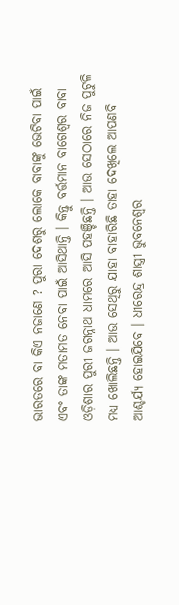ଭାରତରେ ବା କିଏ ନଜାଣେ ? ପୁରା ଦେଶରୁ ଲୋକେ ବାବାଙ୍କୁ ଭେଟିବା ପାଇଁ ଏବଂ ତାଙ୍କ ମତାମତ ନେବା ପାଇଁ ଆସିଥାନ୍ତି । କିନ୍ତୁ ବର୍ତ୍ତମାନ ବାଗେଶ୍ୱର ବାବା ଓଡ଼ିଶାର ପୁରୀ ଜଗନ୍ନାଥ ଧାମରେ ଆସି ପହଞ୍ଚିଛନ୍ତି । ଆଉ ସେଠାରେ ନିଜ ପୁଟୁଳି ମଧ୍ୟ ଖୋଲିଛନ୍ତି । ଆଉ ସେଥିରୁ ଯାହା ବାହାରିଛି ତାହା ଦେଖିଲେ ଆପଣବି ଆଶ୍ଚର୍ଯ୍ୟ ହୋଇଯିବେ । ଧୀରେନ୍ଦ୍ର ଶାସ୍ତ୍ରୀ ଭୁବନେଶ୍ୱର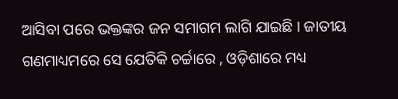ଆସିବା ପରେ ଭକ୍ତଙ୍କର ଜନ ସମାଗମ ଲାଗି ଯାଇଛି । ଜାତୀୟ ଗଣମାଧ୍ୟମରେ ସେ ଯେତିକି ଚର୍ଚ୍ଚାରେ , ଓଡ଼ିଶାରେ ମଧ୍ୟ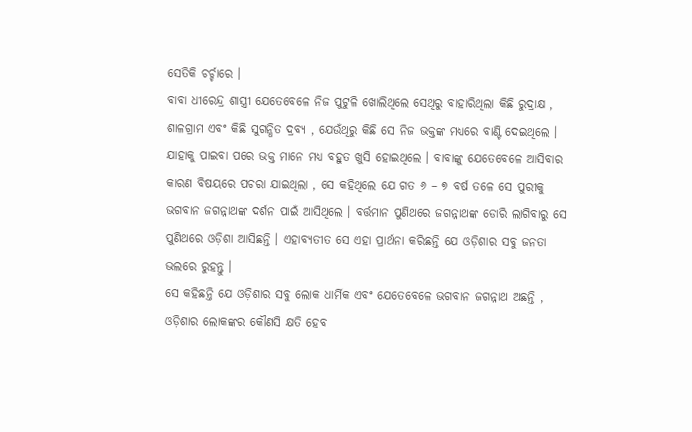ସେତିକି ଚର୍ଚ୍ଚାରେ ।
ବାବା ଧୀରେନ୍ଦ୍ର ଶାସ୍ତ୍ରୀ ଯେତେବେଳେ ନିଜ ପୁଟୁଳି ଖୋଲିଥିଲେ ସେଥିରୁ ବାହାରିଥିଲା କିଛି ରୁଦ୍ରାକ୍ଷ , ଶାଳଗ୍ରାମ ଏବଂ କିଛି ସୁଗନ୍ଧିତ ଦ୍ରବ୍ୟ , ଯେଉଁଥିରୁ କିଛି ସେ ନିଜ ଭକ୍ତଙ୍କ ମଧ୍ୟରେ ବାଣ୍ଟି ଦେଇଥିଲେ । ଯାହାକୁ ପାଇବା ପରେ ଭକ୍ତ ମାନେ ମଧ୍ୟ ବହୁତ ଖୁସି ହୋଇଥିଲେ । ବାବାଙ୍କୁ ଯେତେବେଳେ ଆସିବାର କାରଣ ବିଷୟରେ ପଚରା ଯାଇଥିଲା , ସେ କହିଥିଲେ ଯେ ଗତ ୬ – ୭ ବର୍ଷ ତଳେ ସେ ପୁରୀକୁ ଭଗବାନ ଜଗନ୍ନାଥଙ୍କ ଦର୍ଶନ ପାଇଁ ଆସିଥିଲେ । ବର୍ତ୍ତମାନ ପୁଣିଥରେ ଜଗନ୍ନାଥଙ୍କ ଡୋରି ଲାଗିବାରୁ ସେ ପୁଣିଥରେ ଓଡ଼ିଶା ଆସିଛନ୍ତି । ଏହାବ୍ୟତୀତ ସେ ଏହା ପ୍ରାର୍ଥନା କରିଛନ୍ତି ଯେ ଓଡ଼ିଶାର ସବୁ ଜନତା ଭଲରେ ରୁହନ୍ତୁ ।
ସେ କହିଛନ୍ତି ଯେ ଓଡ଼ିଶାର ସବୁ ଲୋକ ଧାର୍ମିକ ଏବଂ ଯେତେବେଳେ ଭଗବାନ ଜଗନ୍ନାଥ ଅଛନ୍ତି , ଓଡ଼ିଶାର ଲୋକଙ୍କର କୌଣସି କ୍ଷତି ହେବ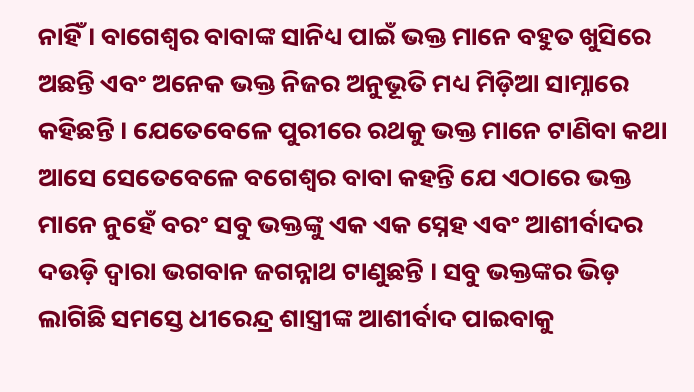ନାହିଁ । ବାଗେଶ୍ୱର ବାବାଙ୍କ ସାନିଧ୍ୟ ପାଇଁ ଭକ୍ତ ମାନେ ବହୁତ ଖୁସିରେ ଅଛନ୍ତି ଏବଂ ଅନେକ ଭକ୍ତ ନିଜର ଅନୁଭୂତି ମଧ୍ୟ ମିଡ଼ିଆ ସାମ୍ନାରେ କହିଛନ୍ତି । ଯେତେବେଳେ ପୁରୀରେ ରଥକୁ ଭକ୍ତ ମାନେ ଟାଣିବା କଥା ଆସେ ସେତେବେଳେ ବଗେଶ୍ୱର ବାବା କହନ୍ତି ଯେ ଏଠାରେ ଭକ୍ତ ମାନେ ନୁହେଁ ବରଂ ସବୁ ଭକ୍ତଙ୍କୁ ଏକ ଏକ ସ୍ନେହ ଏବଂ ଆଶୀର୍ବାଦର ଦଉଡ଼ି ଦ୍ୱାରା ଭଗବାନ ଜଗନ୍ନାଥ ଟାଣୁଛନ୍ତି । ସବୁ ଭକ୍ତଙ୍କର ଭିଡ଼ ଲାଗିଛି ସମସ୍ତେ ଧୀରେନ୍ଦ୍ର ଶାସ୍ତ୍ରୀଙ୍କ ଆଶୀର୍ବାଦ ପାଇବାକୁ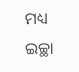ମଧ୍ୟ ଇଚ୍ଛା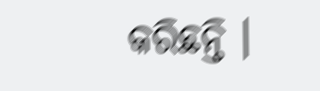କରିଛନ୍ତି ।